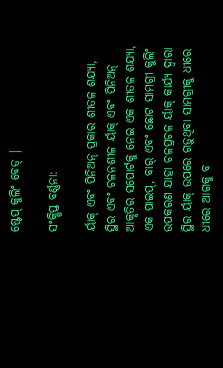ଷ୍ଟେପ୍ କୁଲିଂ ବେଡ୍ |

ସଂକ୍ଷିପ୍ତ ବର୍ଣ୍ଣନା:

ର୍ୟାକ୍ ଏବଂ ପିନିଅନ୍ ପ୍ରକାର ଶୀତଳ ଶଯ୍ୟା, ସ୍ଥିର ଏବଂ ଚଳନଶୀଳ ର୍ୟାକ୍ ଏବଂ ପିନିଅନ୍ ଆକୃତିର ସପୋର୍ଟକୁ ନେଇ ଏକ ଶୀତଳ ଶଯ୍ୟା, ଏକ ପାଇପ୍, ବାର୍ ଏବଂ ଛୋଟ ସାମଗ୍ରୀ କୁଲିଂ ଉପକରଣ ଯାହା ଚଳପ୍ରଚଳ ର୍ୟାକ୍ କାର୍ଯ୍ୟ ଦ୍ୱାରା ସ୍ଥିର ର୍ୟାକ୍ ଉପରେ ଗଡ଼ୁଥିବା ସାମଗ୍ରୀକୁ ଧୀରେ ଧୀରେ ଆଗକୁ ବ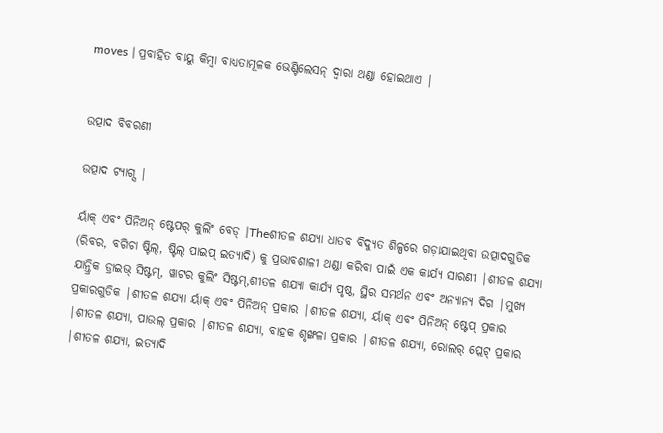moves | ପ୍ରବାହିତ ବାୟୁ କିମ୍ବା ବାଧ୍ୟତାମୂଳକ ଭେଣ୍ଟିଲେସନ୍ ଦ୍ୱାରା ଥଣ୍ଡା ହୋଇଥାଏ |


ଉତ୍ପାଦ ବିବରଣୀ

ଉତ୍ପାଦ ଟ୍ୟାଗ୍ସ |

ର୍ୟାକ୍ ଏବଂ ପିନିଅନ୍ ଷ୍ଟେପର୍ କୁଲିଂ ବେଡ୍ |Theଶୀତଳ ଶଯ୍ୟା ଧାତବ ବିଦ୍ୟୁତ ଶିଳ୍ପରେ ଗଡ଼ାଯାଇଥିବା ଉତ୍ପାଦଗୁଡିକ (ରିବର, ବଗିଚା ଷ୍ଟିଲ୍, ଷ୍ଟିଲ୍ ପାଇପ୍ ଇତ୍ୟାଦି) କୁ ପ୍ରଭାବଶାଳୀ ଥଣ୍ଡା କରିବା ପାଇଁ ଏକ କାର୍ଯ୍ୟ ସାରଣୀ |ଶୀତଳ ଶଯ୍ୟା ଯାନ୍ତ୍ରିକ ଡ୍ରାଇଭ୍ ସିଷ୍ଟମ୍, ୱାଟର କୁଲିଂ ସିଷ୍ଟମ୍,ଶୀତଳ ଶଯ୍ୟା କାର୍ଯ୍ୟ ପୃଷ୍ଠ, ସ୍ଥିର ସମର୍ଥନ ଏବଂ ଅନ୍ୟାନ୍ୟ ଦିଗ |ମୁଖ୍ୟ ପ୍ରକାରଗୁଡିକ |ଶୀତଳ ଶଯ୍ୟା ର୍ୟାକ୍ ଏବଂ ପିନିଅନ୍ ପ୍ରକାର |ଶୀତଳ ଶଯ୍ୟା, ର୍ୟାକ୍ ଏବଂ ପିନିଅନ୍ ଷ୍ଟେପ୍ ପ୍ରକାର |ଶୀତଳ ଶଯ୍ୟା, ପାଉଲ୍ ପ୍ରକାର |ଶୀତଳ ଶଯ୍ୟା, ବାହକ ଶୃଙ୍ଖଳା ପ୍ରକାର |ଶୀତଳ ଶଯ୍ୟା, ରୋଲର୍ ପ୍ଲେଟ୍ ପ୍ରକାର |ଶୀତଳ ଶଯ୍ୟା, ଇତ୍ୟାଦି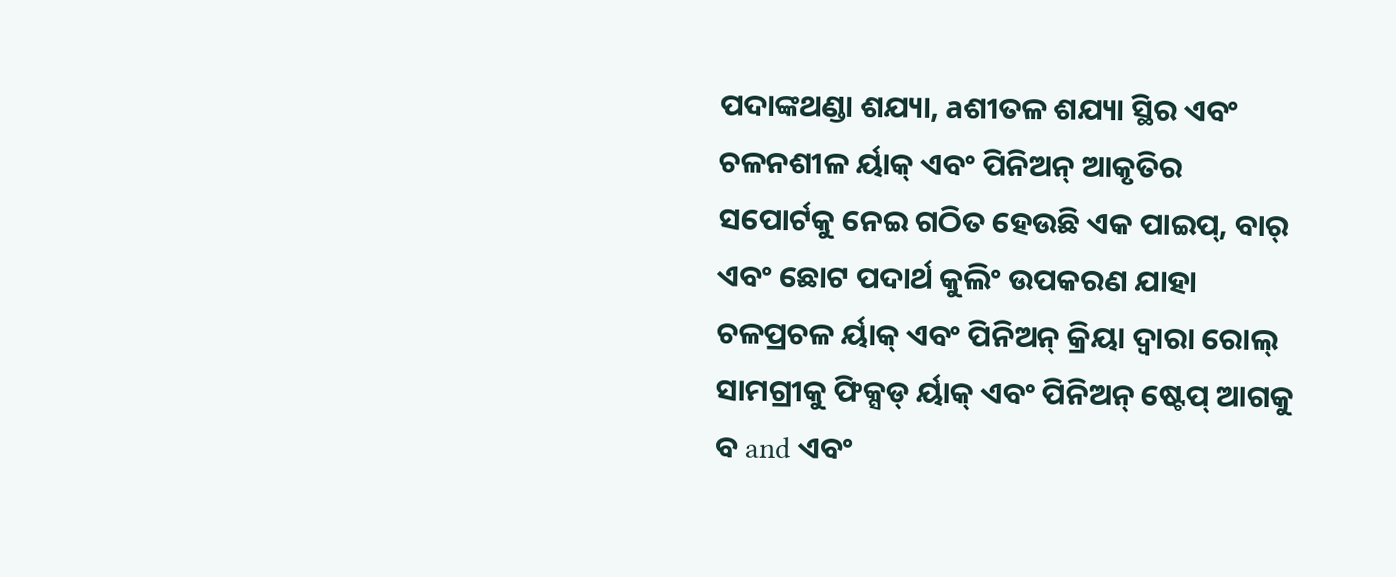ପଦାଙ୍କଥଣ୍ଡା ଶଯ୍ୟା, aଶୀତଳ ଶଯ୍ୟା ସ୍ଥିର ଏବଂ ଚଳନଶୀଳ ର୍ୟାକ୍ ଏବଂ ପିନିଅନ୍ ଆକୃତିର ସପୋର୍ଟକୁ ନେଇ ଗଠିତ ହେଉଛି ଏକ ପାଇପ୍, ବାର୍ ଏବଂ ଛୋଟ ପଦାର୍ଥ କୁଲିଂ ଉପକରଣ ଯାହା ଚଳପ୍ରଚଳ ର୍ୟାକ୍ ଏବଂ ପିନିଅନ୍ କ୍ରିୟା ଦ୍ୱାରା ରୋଲ୍ ସାମଗ୍ରୀକୁ ଫିକ୍ସଡ୍ ର୍ୟାକ୍ ଏବଂ ପିନିଅନ୍ ଷ୍ଟେପ୍ ଆଗକୁ ବ and ଏବଂ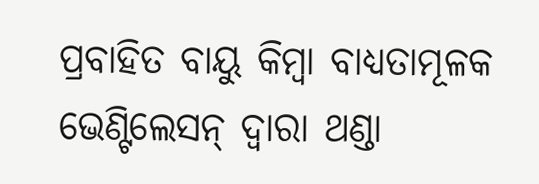ପ୍ରବାହିତ ବାୟୁ କିମ୍ବା ବାଧ୍ୟତାମୂଳକ ଭେଣ୍ଟିଲେସନ୍ ଦ୍ୱାରା ଥଣ୍ଡା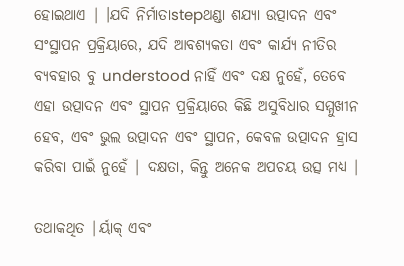ହୋଇଥାଏ | ।ଯଦି ନିର୍ମାତାstepଥଣ୍ଡା ଶଯ୍ୟା ଉତ୍ପାଦନ ଏବଂ ସଂସ୍ଥାପନ ପ୍ରକ୍ରିୟାରେ, ଯଦି ଆବଶ୍ୟକତା ଏବଂ କାର୍ଯ୍ୟ ନୀତିର ବ୍ୟବହାର ବୁ understood ନାହିଁ ଏବଂ ଦକ୍ଷ ନୁହେଁ, ତେବେ ଏହା ଉତ୍ପାଦନ ଏବଂ ସ୍ଥାପନ ପ୍ରକ୍ରିୟାରେ କିଛି ଅସୁବିଧାର ସମ୍ମୁଖୀନ ହେବ, ଏବଂ ଭୁଲ ଉତ୍ପାଦନ ଏବଂ ସ୍ଥାପନ, କେବଳ ଉତ୍ପାଦନ ହ୍ରାସ କରିବା ପାଇଁ ନୁହେଁ | ଦକ୍ଷତା, କିନ୍ତୁ ଅନେକ ଅପଚୟ ଉତ୍ସ ମଧ୍ୟ |

ତଥାକଥିତ |ର୍ୟାକ୍ ଏବଂ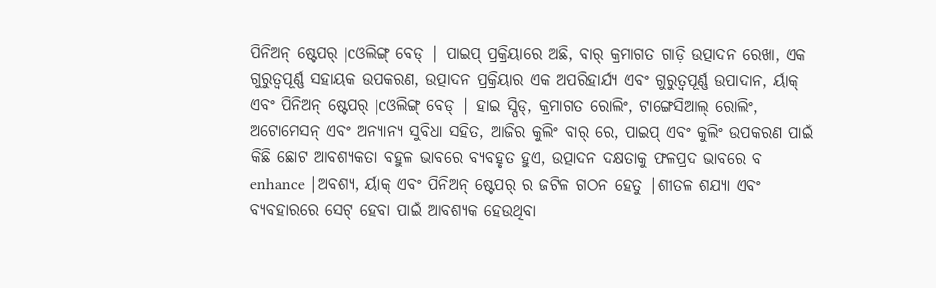ପିନିଅନ୍ ଷ୍ଟେପର୍ |cଓଲିଙ୍ଗ୍ ବେଡ୍ | ପାଇପ୍ ପ୍ରକ୍ରିୟାରେ ଅଛି, ବାର୍ କ୍ରମାଗତ ଗାଡ଼ି ଉତ୍ପାଦନ ରେଖା, ଏକ ଗୁରୁତ୍ୱପୂର୍ଣ୍ଣ ସହାୟକ ଉପକରଣ, ଉତ୍ପାଦନ ପ୍ରକ୍ରିୟାର ଏକ ଅପରିହାର୍ଯ୍ୟ ଏବଂ ଗୁରୁତ୍ୱପୂର୍ଣ୍ଣ ଉପାଦାନ, ର୍ୟାକ୍ ଏବଂ ପିନିଅନ୍ ଷ୍ଟେପର୍ |cଓଲିଙ୍ଗ୍ ବେଡ୍ | ହାଇ ସ୍ପିଡ୍, କ୍ରମାଗତ ରୋଲିଂ, ଟାଙ୍ଗେସିଆଲ୍ ରୋଲିଂ, ଅଟୋମେସନ୍ ଏବଂ ଅନ୍ୟାନ୍ୟ ସୁବିଧା ସହିତ, ଆଜିର କୁଲିଂ ବାର୍ ରେ, ପାଇପ୍ ଏବଂ କୁଲିଂ ଉପକରଣ ପାଇଁ କିଛି ଛୋଟ ଆବଶ୍ୟକତା ବହୁଳ ଭାବରେ ବ୍ୟବହୃତ ହୁଏ, ଉତ୍ପାଦନ ଦକ୍ଷତାକୁ ଫଳପ୍ରଦ ଭାବରେ ବ enhance |ଅବଶ୍ୟ, ର୍ୟାକ୍ ଏବଂ ପିନିଅନ୍ ଷ୍ଟେପର୍ ର ଜଟିଳ ଗଠନ ହେତୁ |ଶୀତଳ ଶଯ୍ୟା ଏବଂ ବ୍ୟବହାରରେ ସେଟ୍ ହେବା ପାଇଁ ଆବଶ୍ୟକ ହେଉଥିବା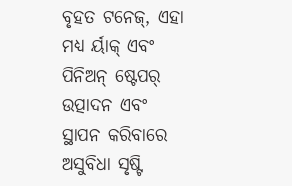ବୃହତ ଟନେଜ୍, ଏହା ମଧ୍ୟ ର୍ୟାକ୍ ଏବଂ ପିନିଅନ୍ ଷ୍ଟେପର୍ ଉତ୍ପାଦନ ଏବଂ ସ୍ଥାପନ କରିବାରେ ଅସୁବିଧା ସୃଷ୍ଟି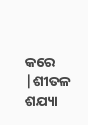କରେ |ଶୀତଳ ଶଯ୍ୟା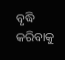ବୃଦ୍ଧି କରିବାକୁ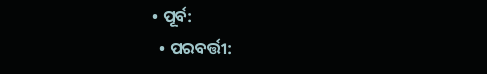• ପୂର୍ବ:
  • ପରବର୍ତ୍ତୀ: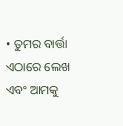• ତୁମର ବାର୍ତ୍ତା ଏଠାରେ ଲେଖ ଏବଂ ଆମକୁ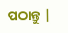ପଠାନ୍ତୁ |